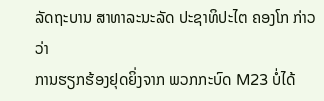ລັດຖະບານ ສາທາລະນະລັດ ປະຊາທິປະໄຕ ຄອງໂກ ກ່າວວ່າ
ການຮຽກຮ້ອງຢຸດຍິ່ງຈາກ ພວກກະບົດ M23 ບໍ່ໄດ້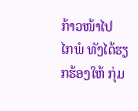ກ້າວໜ້າໄປ
ໄກພໍ ທັງໄດ້ຮຽກຮ້ອງໃຫ້ ກຸ່ມ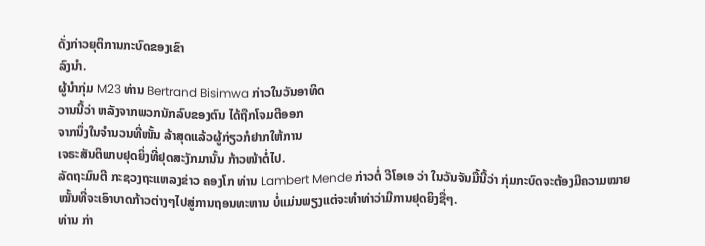ດັ່ງກ່າວຍຸຕິການກະບົດຂອງເຂົາ
ລົງນຳ.
ຜູ້ນໍາກຸ່ມ M23 ທ່ານ Bertrand Bisimwa ກ່າວໃນວັນອາທິດ
ວານນີ້ວ່າ ຫລັງຈາກພວກນັກລົບຂອງຕົນ ໄດ້ຖືກໂຈມຕີອອກ
ຈາກນຶ່ງໃນຈໍານວນທີ່ໜັ້ນ ລ້າສຸດແລ້ວຜູ້ກ່ຽວກໍຢາກໃຫ້ການ
ເຈຣະສັນຕິພາບຢຸດຍິ່ງທີ່ຢຸດສະງັກມານັ້ນ ກ້າວໜ້າຕໍ່ໄປ.
ລັດຖະມົນຕີ ກະຊວງຖະແຫລງຂ່າວ ຄອງໂກ ທ່ານ Lambert Mende ກ່າວຕໍ່ ວີໂອເອ ວ່າ ໃນວັນຈັນມື້ນີ້ວ່າ ກຸ່ມກະບົດຈະຕ້ອງມີຄວາມໝາຍໝັ້ນທີ່ຈະເອົາບາດກ້າວຕ່າງໆໄປສູ່ການຖອນທະຫານ ບໍ່ແມ່ນພຽງແຕ່ຈະທຳທ່າວ່າມີການຢຸດຍິງຊື່ໆ.
ທ່ານ ກ່າ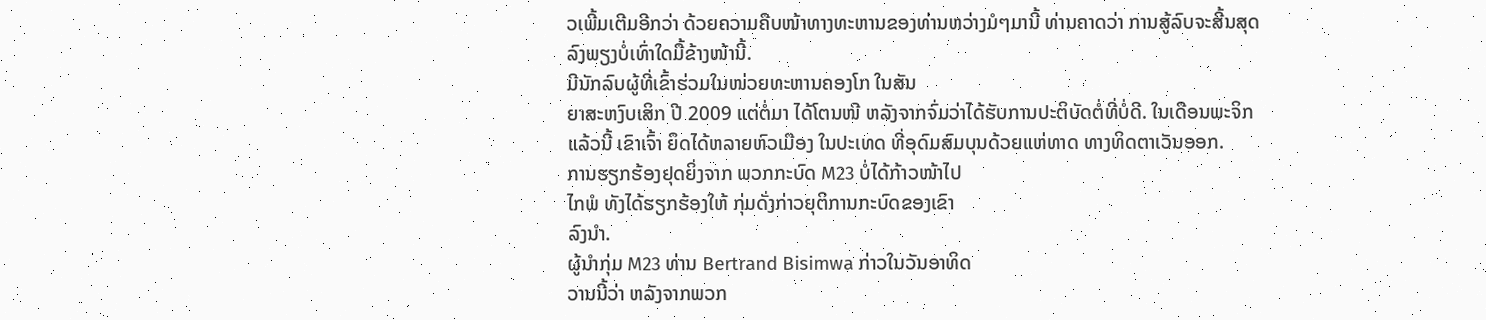ວເພີ້ມເຕີມອີກວ່າ ດ້ວຍຄວາມຄືບໜ້າທາງທະຫານຂອງທ່ານຫວ່າງມໍໆມານີ້ ທ່ານຄາດວ່າ ການສູ້ລົບຈະສີ້ນສຸດລົງພຽງບໍ່ເທົ່າໃດມື້ຂ້າງໜ້ານີ້.
ມີນັກລົບຜູ້ທີ່ເຂົ້າຮ່ວມໃນໜ່ວຍທະຫານຄອງໂກ ໃນສັນ
ຍາສະຫງົບເສິກ ປີ 2009 ແຕ່ຕໍ່ມາ ໄດ້ໂຕນໜີ ຫລັງຈາກຈົ່ມວ່າໄດ້ຮັບການປະຕິບັດຕໍ່ທີ່ບໍ່ດີ. ໃນເດືອນພະຈິກແລ້ວນີ້ ເຂົາເຈົ້າ ຍຶດໄດ້ຫລາຍຫົວເມືອງ ໃນປະເທດ ທີ່ອຸດົມສົມບຸນດ້ວຍແຫ່ທາດ ທາງທິດຕາເວັນອອກ.
ການຮຽກຮ້ອງຢຸດຍິ່ງຈາກ ພວກກະບົດ M23 ບໍ່ໄດ້ກ້າວໜ້າໄປ
ໄກພໍ ທັງໄດ້ຮຽກຮ້ອງໃຫ້ ກຸ່ມດັ່ງກ່າວຍຸຕິການກະບົດຂອງເຂົາ
ລົງນຳ.
ຜູ້ນໍາກຸ່ມ M23 ທ່ານ Bertrand Bisimwa ກ່າວໃນວັນອາທິດ
ວານນີ້ວ່າ ຫລັງຈາກພວກ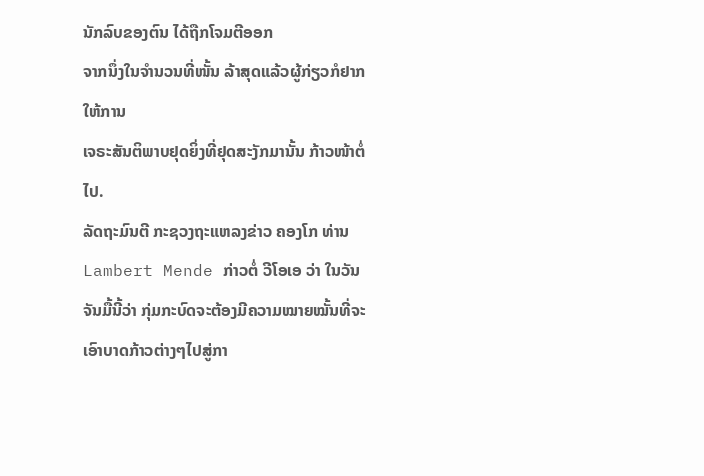ນັກລົບຂອງຕົນ ໄດ້ຖືກໂຈມຕີອອກ
ຈາກນຶ່ງໃນຈໍານວນທີ່ໜັ້ນ ລ້າສຸດແລ້ວຜູ້ກ່ຽວກໍຢາກໃຫ້ການ
ເຈຣະສັນຕິພາບຢຸດຍິ່ງທີ່ຢຸດສະງັກມານັ້ນ ກ້າວໜ້າຕໍ່ໄປ.
ລັດຖະມົນຕີ ກະຊວງຖະແຫລງຂ່າວ ຄອງໂກ ທ່ານ Lambert Mende ກ່າວຕໍ່ ວີໂອເອ ວ່າ ໃນວັນຈັນມື້ນີ້ວ່າ ກຸ່ມກະບົດຈະຕ້ອງມີຄວາມໝາຍໝັ້ນທີ່ຈະເອົາບາດກ້າວຕ່າງໆໄປສູ່ກາ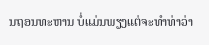ນຖອນທະຫານ ບໍ່ແມ່ນພຽງແຕ່ຈະທຳທ່າວ່າ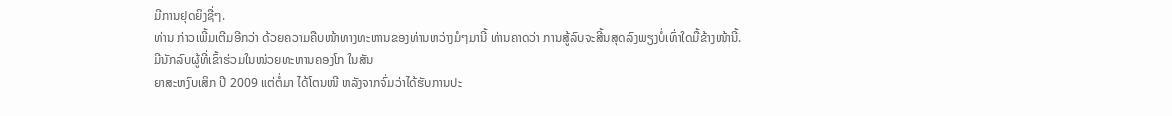ມີການຢຸດຍິງຊື່ໆ.
ທ່ານ ກ່າວເພີ້ມເຕີມອີກວ່າ ດ້ວຍຄວາມຄືບໜ້າທາງທະຫານຂອງທ່ານຫວ່າງມໍໆມານີ້ ທ່ານຄາດວ່າ ການສູ້ລົບຈະສີ້ນສຸດລົງພຽງບໍ່ເທົ່າໃດມື້ຂ້າງໜ້ານີ້.
ມີນັກລົບຜູ້ທີ່ເຂົ້າຮ່ວມໃນໜ່ວຍທະຫານຄອງໂກ ໃນສັນ
ຍາສະຫງົບເສິກ ປີ 2009 ແຕ່ຕໍ່ມາ ໄດ້ໂຕນໜີ ຫລັງຈາກຈົ່ມວ່າໄດ້ຮັບການປະ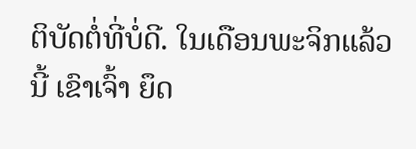ຕິບັດຕໍ່ທີ່ບໍ່ດີ. ໃນເດືອນພະຈິກແລ້ວນີ້ ເຂົາເຈົ້າ ຍຶດ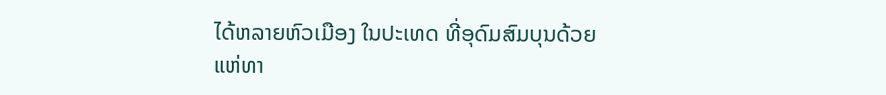ໄດ້ຫລາຍຫົວເມືອງ ໃນປະເທດ ທີ່ອຸດົມສົມບຸນດ້ວຍແຫ່ທາ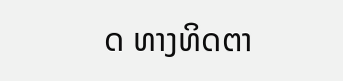ດ ທາງທິດຕາ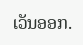ເວັນອອກ.